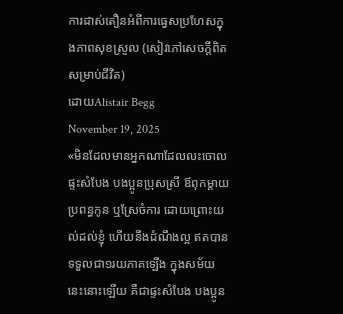ការដាស់តឿនអំពីការធ្វេសប្រហែសក្នុងភាពសុខស្រួល (សៀវភៅសេចក្ដីពិតសម្រាប់ជីវិត)
ដោយAlistair Begg
November 19, 2025
«មិនដែលមានអ្នកណាដែលលះចោលផ្ទះសំបែង បងប្អូនប្រុសស្រី ឪពុកម្ដាយ ប្រពន្ធកូន ឬស្រែចំការ ដោយព្រោះយល់ដល់ខ្ញុំ ហើយនឹងដំណឹងល្អ ឥតបានទទួលជា១រយភាគឡើង ក្នុងសម័យនេះនោះឡើយ គឺជាផ្ទះសំបែង បងប្អូន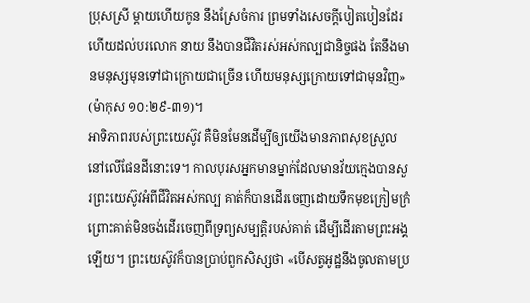ប្រុសស្រី ម្ដាយហើយកូន នឹងស្រែចំការ ព្រមទាំងសេចក្ដីបៀតបៀនដែរ ហើយដល់បរលោក នាយ នឹងបានជីវិតរស់អស់កល្បជានិច្ចផង តែនឹងមានមនុស្សមុនទៅជាក្រោយជាច្រើន ហើយមនុស្សក្រោយទៅជាមុនវិញ» (ម៉ាកុស ១០:២៩-៣១)។
អាទិភាពរបស់ព្រះយេស៊ូវ គឺមិនមែនដើម្បីឲ្យយើងមានភាពសុខស្រួលនៅលើផែនដីនោះទេ។ កាលបុរសអ្នកមានម្នាក់ដែលមានវ័យក្មេងបានសួរព្រះយេស៊ូវអំពីជីវិតអស់កល្ប គាត់ក៏បានដើរចេញដោយទឹកមុខក្រៀមក្រំ ព្រោះគាត់មិនចង់ដើរចេញពីទ្រព្យសម្បត្តិរបស់គាត់ ដើម្បីដើរតាមព្រះអង្គឡើយ។ ព្រះយេស៊ូវក៏បានប្រាប់ពួកសិស្សថា «បើសត្វអូដ្ឋនឹងចូលតាមប្រ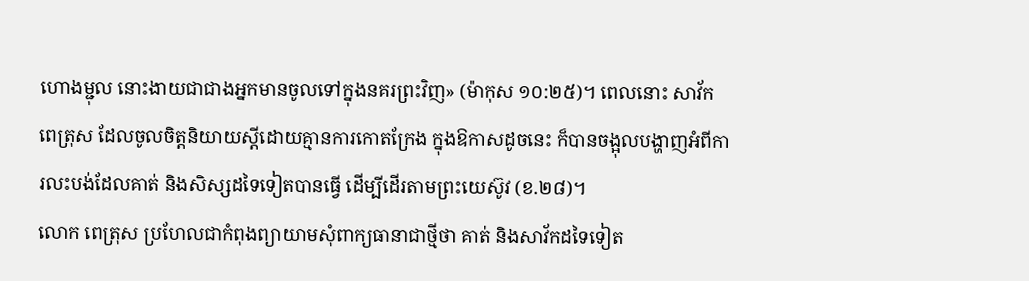ហោងម្ជុល នោះងាយជាជាងអ្នកមានចូលទៅក្នុងនគរព្រះវិញ» (ម៉ាកុស ១០:២៥)។ ពេលនោះ សាវ័ក ពេត្រុស ដែលចូលចិត្តនិយាយស្តីដោយគ្មានការកោតក្រែង ក្នុងឱកាសដូចនេះ ក៏បានចង្អុលបង្ហាញអំពីការលះបង់ដែលគាត់ និងសិស្សដទៃទៀតបានធ្វើ ដើម្បីដើរតាមព្រះយេស៊ូវ (ខ.២៨)។
លោក ពេត្រុស ប្រហែលជាកំពុងព្យាយាមសុំពាក្យធានាជាថ្មីថា គាត់ និងសាវ័កដទៃទៀត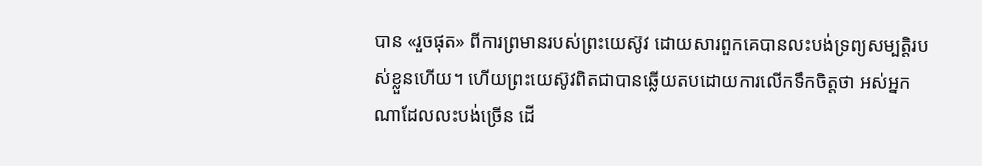បាន «រួចផុត» ពីការព្រមានរបស់ព្រះយេស៊ូវ ដោយសារពួកគេបានលះបង់ទ្រព្យសម្បត្តិរបស់ខ្លួនហើយ។ ហើយព្រះយេស៊ូវពិតជាបានឆ្លើយតបដោយការលើកទឹកចិត្តថា អស់អ្នកណាដែលលះបង់ច្រើន ដើ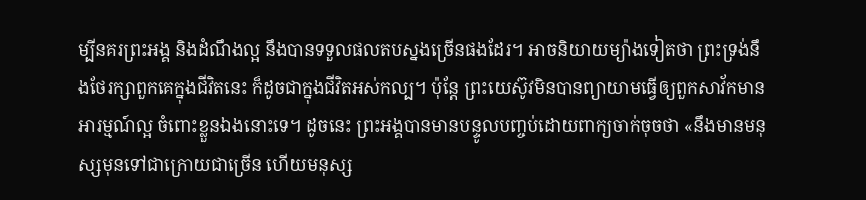ម្បីនគរព្រះអង្គ និងដំណឹងល្អ នឹងបានទទួលផលតបស្នងច្រើនផងដែរ។ អាចនិយាយម្យ៉ាងទៀតថា ព្រះទ្រង់នឹងថែរក្សាពួកគេក្នុងជីវិតនេះ ក៏ដូចជាក្នុងជីវិតអស់កល្ប។ ប៉ុន្តែ ព្រះយេស៊ូវមិនបានព្យាយាមធ្វើឲ្យពួកសាវ័កមានអារម្មណ៍ល្អ ចំពោះខ្លួនឯងនោះទេ។ ដូចនេះ ព្រះអង្គបានមានបន្ទូលបញ្ចប់ដោយពាក្យចាក់ចុចថា «នឹងមានមនុស្សមុនទៅជាក្រោយជាច្រើន ហើយមនុស្ស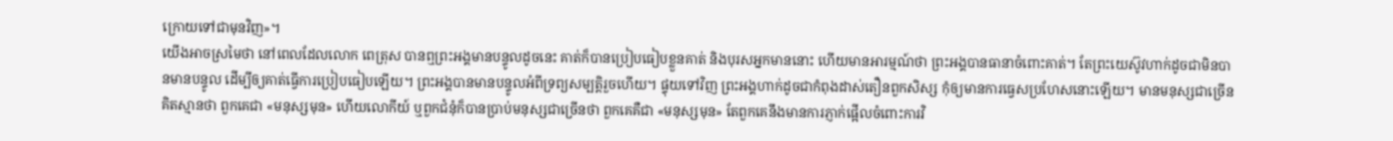ក្រោយទៅជាមុនវិញ»។
យើងអាចស្រមៃថា នៅពេលដែលលោក ពេត្រុស បានឮព្រះអង្គមានបន្ទូលដូចនេះ គាត់ក៏បានប្រៀបធៀបខ្លួនគាត់ និងបុរសអ្នកមាននោះ ហើយមានអារម្មណ៍ថា ព្រះអង្គបានធានាចំពោះគាត់។ តែព្រះយេស៊ូវហាក់ដូចជាមិនបានមានបន្ទូល ដើម្បីឲ្យគាត់ធ្វើការប្រៀបធៀបឡើយ។ ព្រះអង្គបានមានបន្ទូលអំពីទ្រព្យសម្បត្តិរួចហើយ។ ផ្ទុយទៅវិញ ព្រះអង្គហាក់ដូចជាកំពុងដាស់តឿនពួកសិស្ស កុំឲ្យមានការធ្វេសប្រហែសនោះឡើយ។ មានមនុស្សជាច្រើនគិតស្មានថា ពួកគេជា «មនុស្សមុន» ហើយលោកីយ៍ ឬពួកជំនុំក៏បានប្រាប់មនុស្សជាច្រើនថា ពួកគេគឺជា «មនុស្សមុន» តែពួកគេនឹងមានការភ្ញាក់ផ្អើលចំពោះការវិ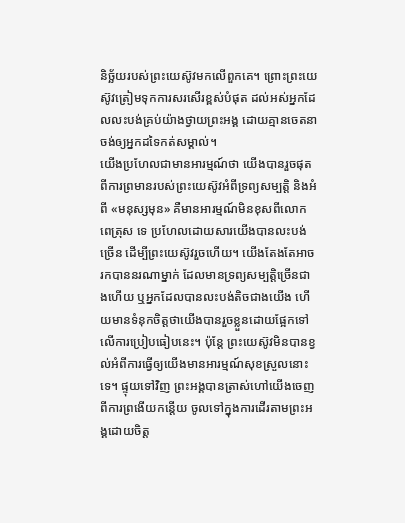និច្ឆ័យរបស់ព្រះយេស៊ូវមកលើពួកគេ។ ព្រោះព្រះយេស៊ូវត្រៀមទុកការសរសើរខ្ពស់បំផុត ដល់អស់អ្នកដែលលះបង់គ្រប់យ៉ាងថ្វាយព្រះអង្គ ដោយគ្មានចេតនាចង់ឲ្យអ្នកដទៃកត់សម្គាល់។
យើងប្រហែលជាមានអារម្មណ៍ថា យើងបានរួចផុតពីការព្រមានរបស់ព្រះយេស៊ូវអំពីទ្រព្យសម្បត្តិ និងអំពី «មនុស្សមុន» គឺមានអារម្មណ៍មិនខុសពីលោក ពេត្រុស ទេ ប្រហែលដោយសារយើងបានលះបង់ច្រើន ដើម្បីព្រះយេស៊ូវរួចហើយ។ យើងតែងតែអាចរកបាននរណាម្នាក់ ដែលមានទ្រព្យសម្បត្តិច្រើនជាងហើយ ឬអ្នកដែលបានលះបង់តិចជាងយើង ហើយមានទំនុកចិត្តថាយើងបានរួចខ្លួនដោយផ្អែកទៅលើការប្រៀបធៀបនេះ។ ប៉ុន្តែ ព្រះយេស៊ូវមិនបានខ្វល់អំពីការធ្វើឲ្យយើងមានអារម្មណ៍សុខស្រួលនោះទេ។ ផ្ទុយទៅវិញ ព្រះអង្គបានត្រាស់ហៅយើងចេញពីការព្រងើយកន្តើយ ចូលទៅក្នុងការដើរតាមព្រះអង្គដោយចិត្ត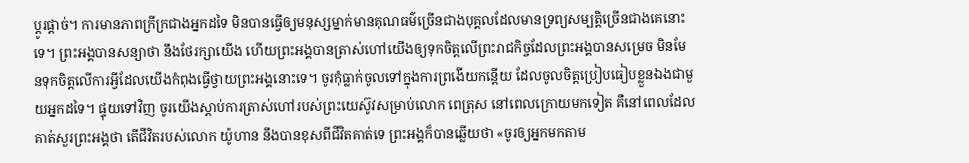ប្ដូរផ្តាច់។ ការមានភាពក្រីក្រជាងអ្នកដទៃ មិនបានធ្វើឲ្យមនុស្សម្នាក់មានគុណធម៌ច្រើនជាងបុគ្គលដែលមានទ្រព្យសម្បត្តិច្រើនជាងគេនោះទេ។ ព្រះអង្គបានសន្យាថា នឹងថែរក្សាយើង ហើយព្រះអង្គបានត្រាស់ហៅយើងឲ្យទុកចិត្តលើព្រះរាជកិច្ចដែលព្រះអង្គបានសម្រេច មិនមែនទុកចិត្តលើការអ្វីដែលយើងកំពុងធ្វើថ្វាយព្រះអង្គនោះទេ។ ចូរកុំធ្លាក់ចូលទៅក្នុងការព្រងើយកន្តើយ ដែលចូលចិត្តប្រៀបធៀបខ្លួនឯងជាមួយអ្នកដទៃ។ ផ្ទុយទៅវិញ ចូរយើងស្តាប់ការត្រាស់ហៅរបស់ព្រះយេស៊ូវសម្រាប់លោក ពេត្រុស នៅពេលក្រោយមកទៀត គឺនៅពេលដែលគាត់សួរព្រះអង្គថា តើជីវិតរបស់លោក យ៉ូហាន នឹងបានខុសពីជីវិតគាត់ទេ ព្រះអង្គក៏បានឆ្លើយថា «ចូរឲ្យអ្នកមកតាម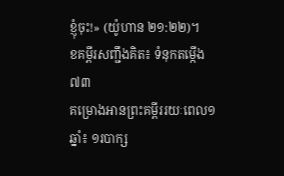ខ្ញុំចុះ!» (យ៉ូហាន ២១:២២)។
ខគម្ពីរសញ្ជឹងគិត៖ ទំនុកតម្កើង ៧៣
គម្រោងអានព្រះគម្ពីររយៈពេល១ឆ្នាំ៖ ១របាក្ស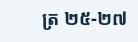ត្រ ២៥-២៧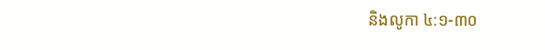និងលូកា ៤:១-៣០